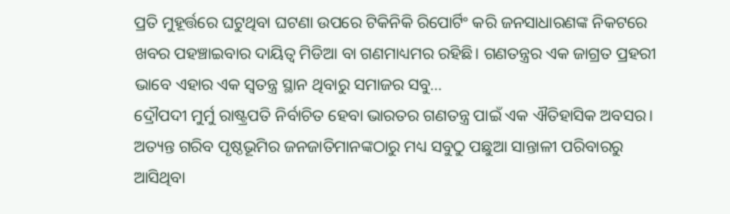ପ୍ରତି ମୁହୂର୍ତ୍ତରେ ଘଟୁଥିବା ଘଟଣା ଉପରେ ଟିକିନିକି ରିପୋର୍ଟିଂ କରି ଜନସାଧାରଣଙ୍କ ନିକଟରେ ଖବର ପହଞ୍ଚାଇବାର ଦାୟିତ୍ୱ ମିଡିଆ ବା ଗଣମାଧ୍ୟମର ରହିଛି। ଗଣତନ୍ତ୍ରର ଏକ ଜାଗ୍ରତ ପ୍ରହରୀ ଭାବେ ଏହାର ଏକ ସ୍ବତନ୍ତ୍ର ସ୍ଥାନ ଥିବାରୁ ସମାଜର ସବୁ...
ଦ୍ରୌପଦୀ ମୁର୍ମୁ ରାଷ୍ଟ୍ରପତି ନିର୍ବାଚିତ ହେବା ଭାରତର ଗଣତନ୍ତ୍ର ପାଇଁ ଏକ ଐତିହାସିକ ଅବସର। ଅତ୍ୟନ୍ତ ଗରିବ ପୃଷ୍ଠଭୂମିର ଜନଜାତିମାନଙ୍କଠାରୁ ମଧ୍ୟ ସବୁଠୁ ପଛୁଆ ସାନ୍ତାଳୀ ପରିବାରରୁ ଆସିଥିବା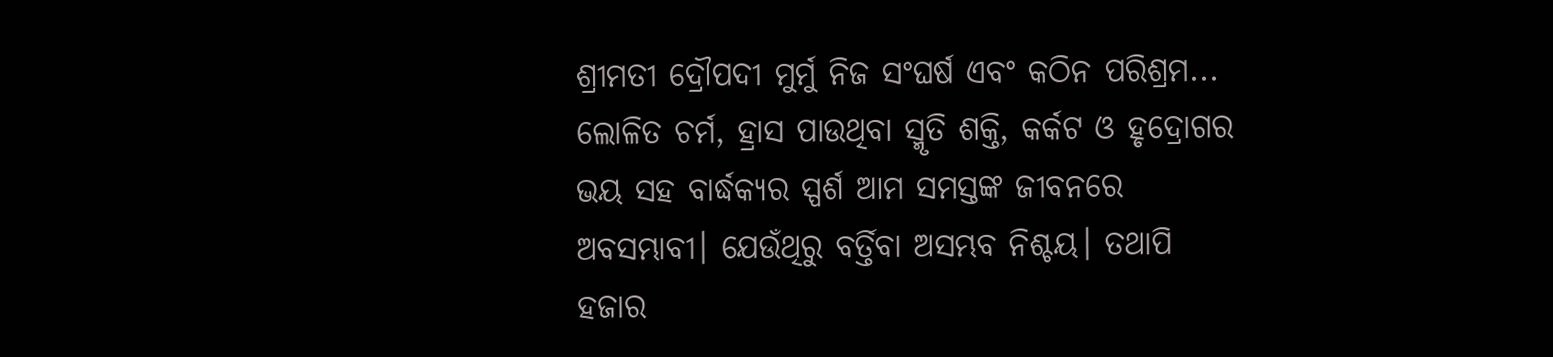ଶ୍ରୀମତୀ ଦ୍ରୌପଦୀ ମୁର୍ମୁ ନିଜ ସଂଘର୍ଷ ଏବଂ କଠିନ ପରିଶ୍ରମ...
ଲୋଳିତ ଚର୍ମ, ହ୍ରାସ ପାଉଥିବା ସ୍ମୃତି ଶକ୍ତି, କର୍କଟ ଓ ହୃଦ୍ରୋଗର ଭୟ ସହ ବାର୍ଦ୍ଧକ୍ୟର ସ୍ପର୍ଶ ଆମ ସମସ୍ତଙ୍କ ଜୀବନରେ ଅବସମ୍ଭାବୀ। ଯେଉଁଥିରୁ ବର୍ତ୍ତିବା ଅସମ୍ଭବ ନିଶ୍ଚୟ। ତଥାପି ହଜାର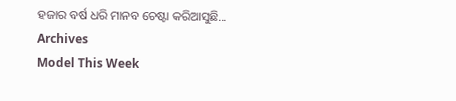ହଜାର ବର୍ଷ ଧରି ମାନବ ଚେଷ୍ଟା କରିଆସୁଛି...
Archives
Model This Week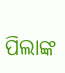ପିଲାଙ୍କ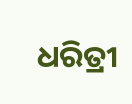ଧରିତ୍ରୀ